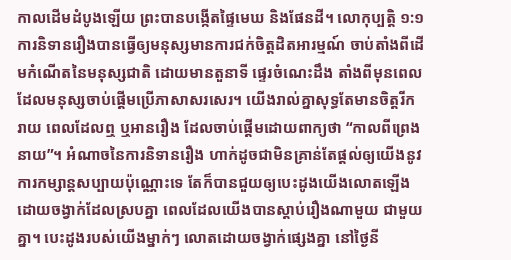កាលដើមដំបូងឡើយ ព្រះបានបង្កើតផ្ទៃមេឃ និងផែនដី។ លោកុប្បត្ដិ ១:១
ការនិទានរឿងបានធ្វើឲ្យមនុស្សមានការជក់ចិត្តដិតអារម្មណ៍ ចាប់តាំងពីដើមកំណើតនៃមនុស្សជាតិ ដោយមានតួនាទី ផ្ទេរចំណេះដឹង តាំងពីមុនពេលដែលមនុស្សចាប់ផ្តើមប្រើភាសាសរសេរ។ យើងរាល់គ្នាសុទ្ធតែមានចិត្តរីករាយ ពេលដែលឮ ឬអានរឿង ដែលចាប់ផ្តើមដោយពាក្យថា “កាលពីព្រេងនាយ”។ អំណាចនៃការនិទានរឿង ហាក់ដូចជាមិនគ្រាន់តែផ្តល់ឲ្យយើងនូវការកម្សាន្តសប្បាយប៉ុណ្ណោះទេ តែក៏បានជួយឲ្យបេះដូងយើងលោតឡើង ដោយចង្វាក់ដែលស្របគ្នា ពេលដែលយើងបានស្តាប់រឿងណាមួយ ជាមួយគ្នា។ បេះដូងរបស់យើងម្នាក់ៗ លោតដោយចង្វាក់ផ្សេងគ្នា នៅថ្ងៃនី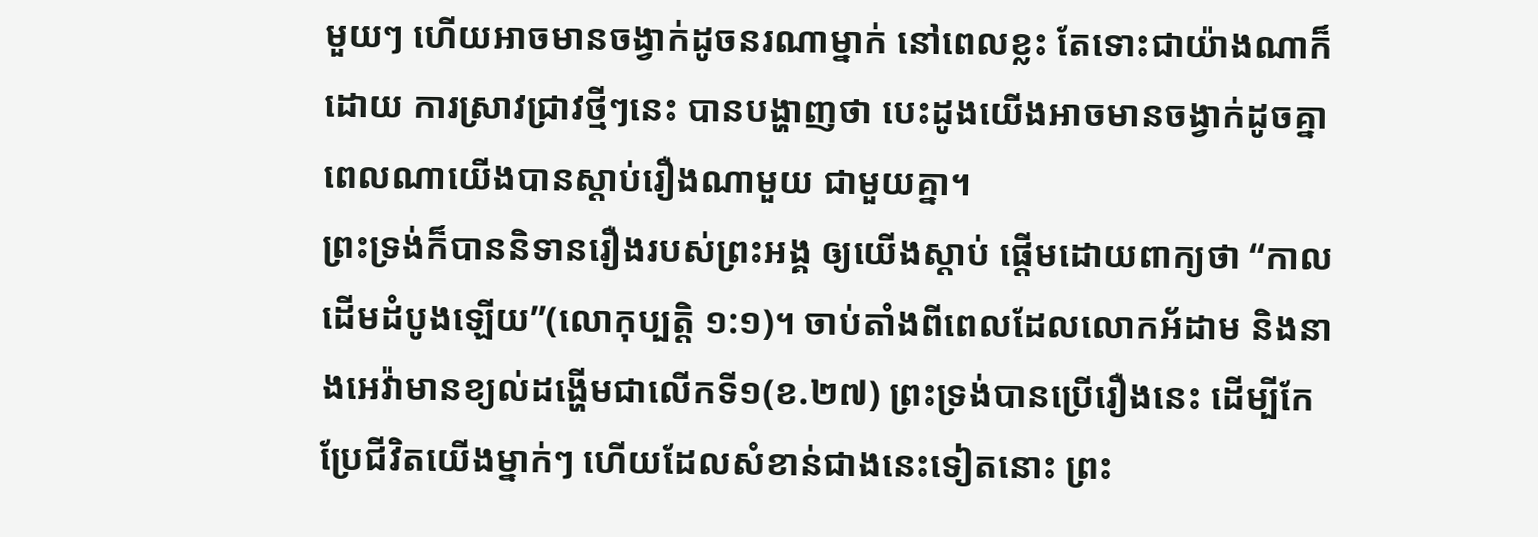មួយៗ ហើយអាចមានចង្វាក់ដូចនរណាម្នាក់ នៅពេលខ្លះ តែទោះជាយ៉ាងណាក៏ដោយ ការស្រាវជ្រាវថ្មីៗនេះ បានបង្ហាញថា បេះដូងយើងអាចមានចង្វាក់ដូចគ្នា ពេលណាយើងបានស្តាប់រឿងណាមួយ ជាមួយគ្នា។
ព្រះទ្រង់ក៏បាននិទានរឿងរបស់ព្រះអង្គ ឲ្យយើងស្តាប់ ផ្តើមដោយពាក្យថា “កាលដើមដំបូងឡើយ”(លោកុប្បត្តិ ១:១)។ ចាប់តាំងពីពេលដែលលោកអ័ដាម និងនាងអេវ៉ាមានខ្យល់ដង្ហើមជាលើកទី១(ខ.២៧) ព្រះទ្រង់បានប្រើរឿងនេះ ដើម្បីកែប្រែជីវិតយើងម្នាក់ៗ ហើយដែលសំខាន់ជាងនេះទៀតនោះ ព្រះ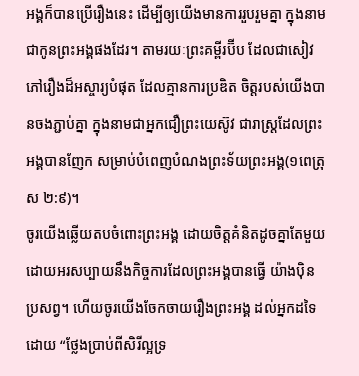អង្គក៏បានប្រើរឿងនេះ ដើម្បីឲ្យយើងមានការរួបរួមគ្នា ក្នុងនាមជាកូនព្រះអង្គផងដែរ។ តាមរយៈព្រះគម្ពីរប៊ីប ដែលជាសៀវភៅរឿងដ៏អស្ចារ្យបំផុត ដែលគ្មានការប្រឌិត ចិត្តរបស់យើងបានចងភ្ជាប់គ្នា ក្នុងនាមជាអ្នកជឿព្រះយេស៊ូវ ជារាស្ត្រដែលព្រះអង្គបានញែក សម្រាប់បំពេញបំណងព្រះទ័យព្រះអង្គ(១ពេត្រុស ២:៩)។
ចូរយើងឆ្លើយតបចំពោះព្រះអង្គ ដោយចិត្តគំនិតដូចគ្នាតែមួយ ដោយអរសប្បាយនឹងកិច្ចការដែលព្រះអង្គបានធ្វើ យ៉ាងប៉ិនប្រសព្វ។ ហើយចូរយើងចែកចាយរឿងព្រះអង្គ ដល់អ្នកដទៃ ដោយ “ថ្លែងប្រាប់ពីសិរីល្អទ្រ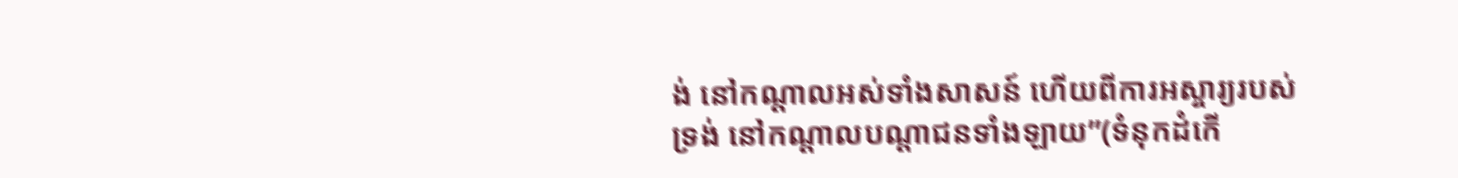ង់ នៅកណ្តាលអស់ទាំងសាសន៍ ហើយពីការអស្ចារ្យរបស់ទ្រង់ នៅកណ្តាលបណ្តាជនទាំងឡាយ”(ទំនុកដំកើ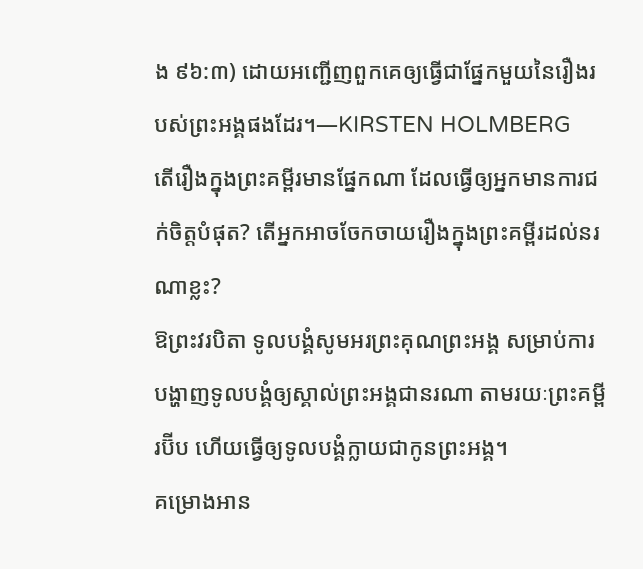ង ៩៦:៣) ដោយអញ្ជើញពួកគេឲ្យធ្វើជាផ្នែកមួយនៃរឿងរបស់ព្រះអង្គផងដែរ។—KIRSTEN HOLMBERG
តើរឿងក្នុងព្រះគម្ពីរមានផ្នែកណា ដែលធ្វើឲ្យអ្នកមានការជក់ចិត្តបំផុត? តើអ្នកអាចចែកចាយរឿងក្នុងព្រះគម្ពីរដល់នរណាខ្លះ?
ឱព្រះវរបិតា ទូលបង្គំសូមអរព្រះគុណព្រះអង្គ សម្រាប់ការបង្ហាញទូលបង្គំឲ្យស្គាល់ព្រះអង្គជានរណា តាមរយៈព្រះគម្ពីរប៊ីប ហើយធ្វើឲ្យទូលបង្គំក្លាយជាកូនព្រះអង្គ។
គម្រោងអាន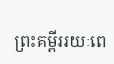ព្រះគម្ពីររយៈពេ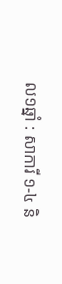ល១ឆ្នាំ : សាការី ១-៤ និ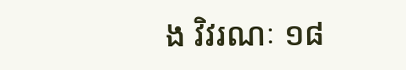ង វិវរណៈ ១៨